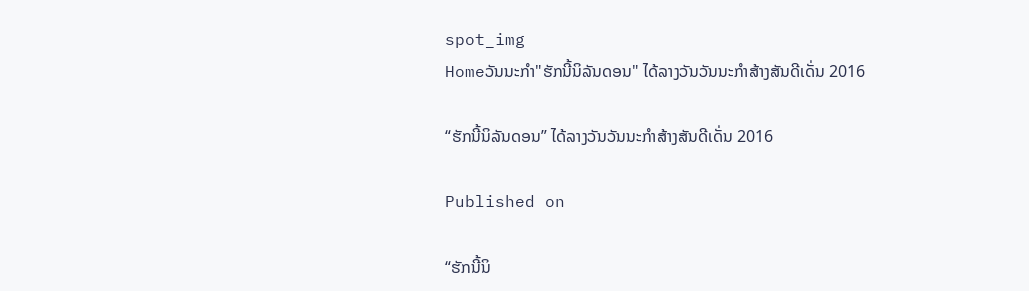spot_img
Homeວັນນະກຳ"ຮັກນີ້ນິລັນດອນ" ໄດ້ລາງວັນວັນນະກຳສ້າງສັນດີເດັ່ນ 2016

“ຮັກນີ້ນິລັນດອນ” ໄດ້ລາງວັນວັນນະກຳສ້າງສັນດີເດັ່ນ 2016

Published on

“ຮັກນີ້ນິ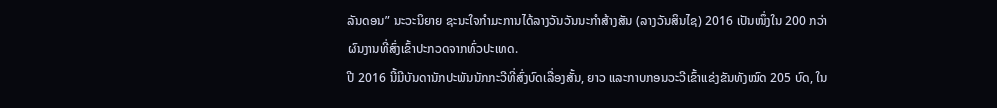ລັນດອນ” ນະວະນິຍາຍ ຊະນະໃຈກໍາມະການໄດ້ລາງວັນວັນນະກໍາສ້າງສັນ (ລາງວັນສິນໄຊ) 2016 ເປັນໜຶ່ງໃນ 200 ກວ່າຜົນງານທີ່ສົ່ງເຂົ້າປະກວດຈາກທົ່ວປະເທດ.
ປີ 2016 ນີ້ມີບັນດານັກປະພັນນັກກະວີທີ່ສົ່ງບົດເລື່ອງສັ້ນ, ຍາວ ແລະກາບກອນວະວີເຂົ້າແຂ່ງຂັນທັງໝົດ 205 ບົດ, ໃນ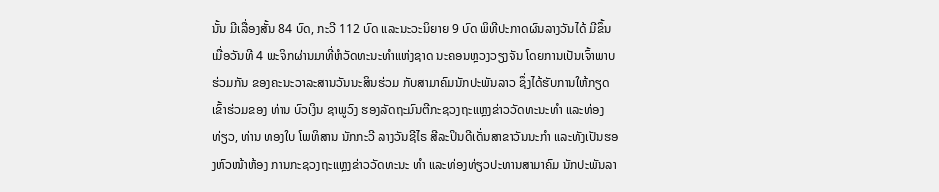ນັ້ນ ມີເລື່ອງສັ້ນ 84 ບົດ, ກະວີ 112 ບົດ ແລະນະວະນິຍາຍ 9 ບົດ ພິທີປະກາດຜົນລາງວັນໄດ້ ມີຂຶ້ນເມື່ອວັນທີ 4 ພະຈິກຜ່ານມາທີ່ຫໍວັດທະນະທຳແຫ່ງຊາດ ນະຄອນຫຼວງວຽງຈັນ ໂດຍການເປັນເຈົ້າພາບຮ່ວມກັນ ຂອງຄະນະວາລະສານວັນນະສິນຮ່ວມ ກັບສາມາຄົມນັກປະພັນລາວ ຊຶ່ງໄດ້ຮັບການໃຫ້ກຽດເຂົ້າຮ່ວມຂອງ ທ່ານ ບົວເງິນ ຊາພູວົງ ຮອງລັດຖະມົນຕີກະຊວງຖະແຫຼງຂ່າວວັດທະນະທຳ ແລະທ່ອງ ທ່ຽວ, ທ່ານ ທອງໃບ ໂພທິສານ ນັກກະວີ ລາງວັນຊີໄຣ ສີລະປິນດີເດັ່ນສາຂາວັນນະກຳ ແລະທັງເປັນຮອງຫົວໜ້າຫ້ອງ ການກະຊວງຖະແຫຼງຂ່າວວັດທະນະ ທຳ ແລະທ່ອງທ່ຽວປະທານສາມາຄົມ ນັກປະພັນລາ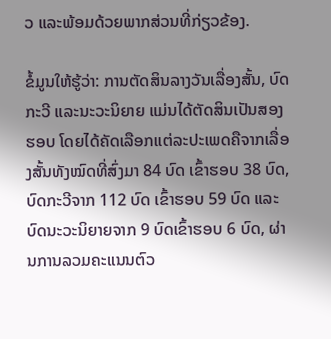ວ ແລະພ້ອມດ້ວຍພາກສ່ວນທີ່ກ່ຽວຂ້ອງ.

ຂໍ້ມູນໃຫ້ຮູ້ວ່າ: ການຕັດສິນລາງວັນເລື່ອງສັ້ນ, ບົດກະວີ ແລະນະວະນິຍາຍ ແມ່ນໄດ້ຕັດສິນເປັນສອງຮອບ ໂດຍໄດ້ຄັດເລືອກແຕ່ລະປະເພດຄືຈາກເລື່ອງສັ້ນທັງໝົດທີ່ສົ່ງມາ 84 ບົດ ເຂົ້າຮອບ 38 ບົດ, ບົດກະວີຈາກ 112 ບົດ ເຂົ້າຮອບ 59 ບົດ ແລະບົດນະວະນິຍາຍຈາກ 9 ບົດເຂົ້າຮອບ 6 ບົດ, ຜ່ານການລວມຄະແນນຕົວ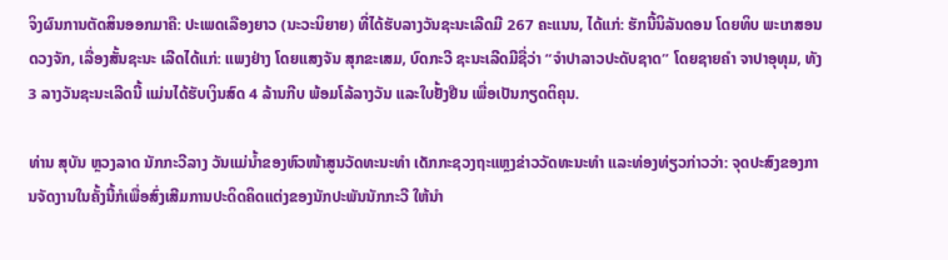ຈິງຜົນການຕັດສິນອອກມາຄື: ປະເພດເລືອງຍາວ (ນະວະນິຍາຍ) ທີ່ໄດ້ຮັບລາງວັນຊະນະເລີດມີ 267 ຄະແນນ, ໄດ້ແກ່: ຮັກນີ້ນິລັນດອນ ໂດຍທິບ ພະເກສອນ ດວງຈັກ, ເລື່ອງສັ້ນຊະນະ ເລີດໄດ້ແກ່: ແພງຢ່າງ ໂດຍແສງຈັນ ສຸກຂະເສມ, ບົດກະວີ ຊະນະເລີດມີຊື່ວ່າ “ຈຳປາລາວປະດັບຊາດ” ໂດຍຊາຍຄໍາ ຈາປາອຸທຸມ, ທັງ 3 ລາງວັນຊະນະເລີດນີ້ ແມ່ນໄດ້ຮັບເງິນສົດ 4 ລ້ານກີບ ພ້ອມໂລ້ລາງວັນ ແລະໃບຢັ້ງຢືນ ເພື່ອເປັນກຽດຕິຄຸນ.

ທ່ານ ສຸບັນ ຫຼວງລາດ ນັກກະວີລາງ ວັນແມ່ນ້ຳຂອງຫົວໜ້າສູນວັດທະນະທຳ ເດັກກະຊວງຖະແຫຼງຂ່າວວັດທະນະທຳ ແລະທ່ອງທ່ຽວກ່າວວ່າ: ຈຸດປະສົງຂອງການຈັດງານໃນຄັ້ງນີ້ກໍເພື່ອສົ່ງເສີມການປະດິດຄິດແຕ່ງຂອງນັກປະພັນນັກກະວີ ໃຫ້ນຳ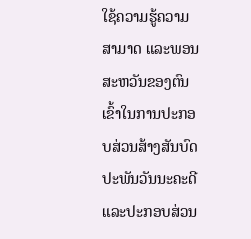ໃຊ້ຄວາມຮູ້ຄວາມສາມາດ ແລະພອນສະຫວັນຂອງຕົນເຂົ້າໃນການປະກອບສ່ວນສ້າງສັນບົດປະພັນວັນນະຄະດີ ແລະປະກອບສ່ວນ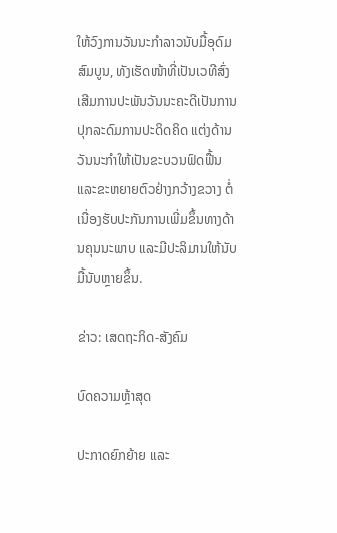ໃຫ້ວົງການວັນນະກຳລາວນັບມື້ອຸດົມສົມບູນ, ທັງເຮັດໜ້າທີ່ເປັນເວທີສົ່ງເສີມການປະພັນວັນນະຄະດີເປັນການປຸກລະດົມການປະດິດຄິດ ແຕ່ງດ້ານວັນນະກຳໃຫ້ເປັນຂະບວນຟົດຟື້ນ ແລະຂະຫຍາຍຕົວຢ່າງກວ້າງຂວາງ ຕໍ່ເນື່ອງຮັບປະກັນການເພີ່ມຂຶ້ນທາງດ້ານຄຸນນະພາບ ແລະມີປະລິມານໃຫ້ນັບມື້ນັບຫຼາຍຂຶ້ນ.

ຂ່າວ: ເສດຖະກິດ-ສັງຄົມ

ບົດຄວາມຫຼ້າສຸດ

ປະກາດຍົກຍ້າຍ ແລະ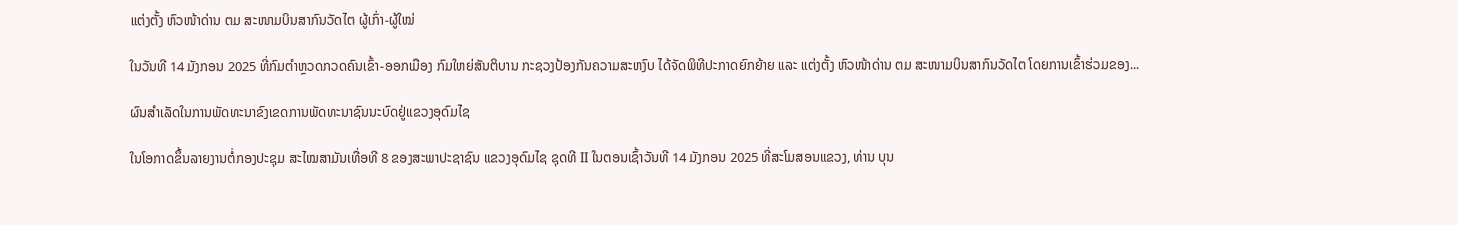ແຕ່ງຕັ້ງ ຫົວໜ້າດ່ານ ຕມ ສະໜາມບິນສາກົນວັດໄຕ ຜູ້ເກົ່າ-ຜູ້ໃໝ່

ໃນວັນທີ 14 ມັງກອນ 2025 ທີ່ກົມຕໍາຫຼວດກວດຄົນເຂົ້າ-ອອກເມືອງ ກົມໃຫຍ່ສັນຕິບານ ກະຊວງປ້ອງກັນຄວາມສະຫງົບ ໄດ້ຈັດພິທີປະກາດຍົກຍ້າຍ ແລະ ແຕ່ງຕັ້ງ ຫົວໜ້າດ່ານ ຕມ ສະໜາມບິນສາກົນວັດໄຕ ໂດຍການເຂົ້າຮ່ວມຂອງ...

ຜົນສໍາເລັດໃນການພັດທະນາຂົງເຂດການພັດທະນາຊົນນະບົດຢູ່ແຂວງອຸດົມໄຊ

ໃນໂອກາດຂຶ້ນລາຍງານຕໍ່ກອງປະຊຸມ ສະໄໝສາມັນເທື່ອທີ 8 ຂອງສະພາປະຊາຊົນ ແຂວງອຸດົມໄຊ ຊຸດທີ II ໃນຕອນເຊົ້າວັນທີ 14 ມັງກອນ 2025 ທີ່ສະໂມສອນແຂວງ, ທ່ານ ບຸນ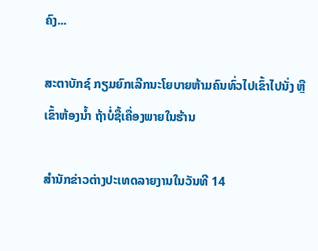ຄົງ...

ສະຕາບັກຊ໌ ກຽມຍົກເລີກນະໂຍບາຍຫ້າມຄົນທົ່ວໄປເຂົ້າໄປນັ່ງ ຫຼື ເຂົ້າຫ້ອງນ້ຳ ຖ້າບໍ່ຊື້ເຄື່ອງພາຍໃນຮ້ານ

ສຳນັກຂ່າວຕ່າງປະເທດລາຍງານໃນວັນທີ 14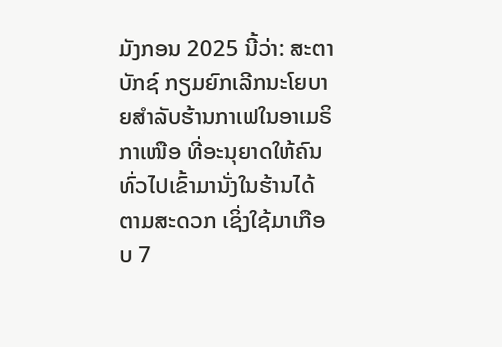ມັງກອນ 2025 ນີ້ວ່າ: ສະຕາບັກຊ໌ ກຽມຍົກເລີກນະໂຍບາຍສຳລັບຮ້ານກາເຟໃນອາເມຣິກາເໜືອ ທີ່ອະນຸຍາດໃຫ້ຄົນທົ່ວໄປເຂົ້າມານັ່ງໃນຮ້ານໄດ້ຕາມສະດວກ ເຊິ່ງໃຊ້ມາເກືອບ 7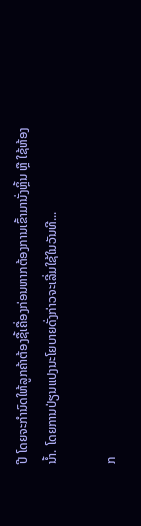ປີ ໂດຍຈະກຳນົດໃຫ້ລູກຄ້າຕ້ອງຊື້ເຄື່ອງກ່ອນຫາກຕ້ອງການເຂົ້າມານັ່ງຫຼິ້ນ ຫຼື ໃຊ້ຫ້ອງນ້ຳ. ໂດຍການປ່ຽນແປງນະໂຍບາຍດັ່ງກ່າວຈະເລີ່ມໃຊ້ໃນວັນທີ...

ກ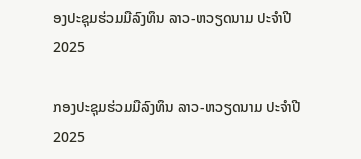ອງປະຊຸມຮ່ວມມືລົງທຶນ ລາວ-ຫວຽດນາມ ປະຈໍາປີ 2025

ກອງປະຊຸມຮ່ວມມືລົງທຶນ ລາວ-ຫວຽດນາມ ປະຈໍາປີ 2025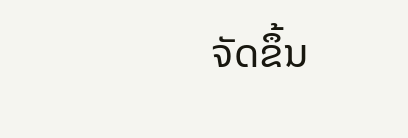ຈັດຂຶ້ນ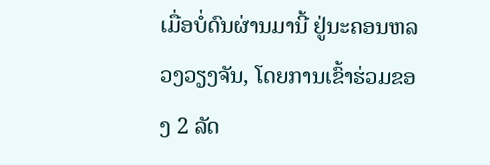ເມື່ອບໍ່ດົນຜ່ານມານີ້ ຢູ່ນະຄອນຫລວງວຽງຈັນ, ໂດຍການເຂົ້າຮ່ວມຂອງ 2 ລັດ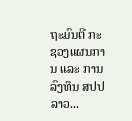ຖະມົນຕີ ກະຊວງແຜນການ ແລະ ການລົງທຶນ ສປປ ລາວ...